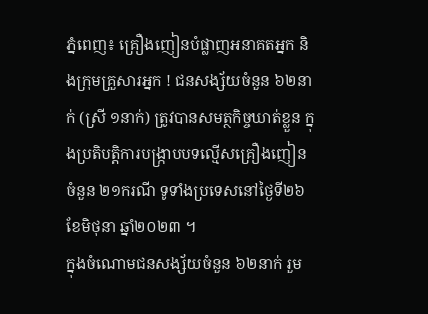ភ្នំពេញ៖ គ្រឿងញៀនបំផ្លាញអនាគតអ្នក និងក្រុមគ្រួសារអ្នក ! ជនសង្ស័យចំនួន ៦២នាក់ (ស្រី ១នាក់) ត្រូវបានសមត្ថកិច្ចឃាត់ខ្លួន ក្នុងប្រតិបត្តិការបង្ក្រាបបទល្មើសគ្រឿងញៀនចំនួន ២១ករណី ទូទាំងប្រទេសនៅថ្ងៃទី២៦ ខែមិថុនា ឆ្នាំ២០២៣ ។
ក្នុងចំណោមជនសង្ស័យចំនួន ៦២នាក់ រួម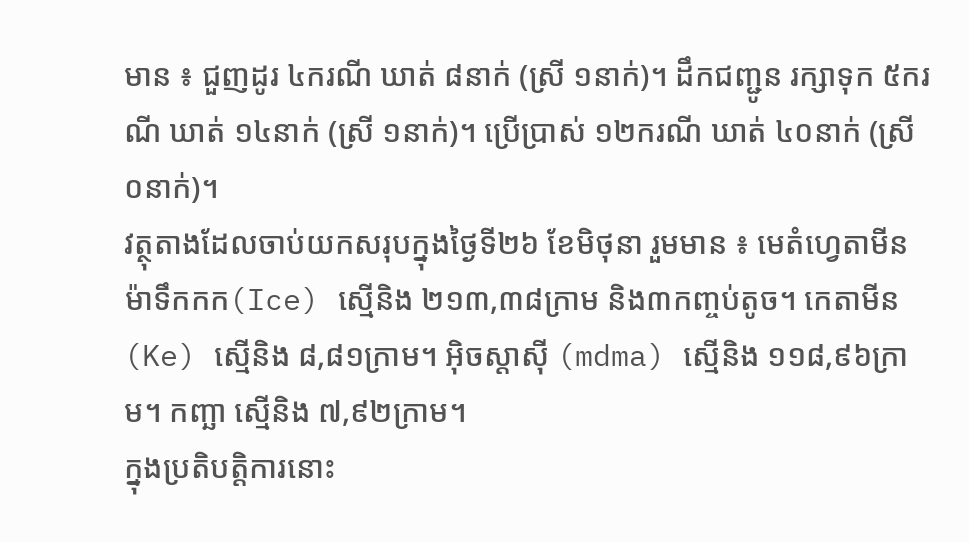មាន ៖ ជួញដូរ ៤ករណី ឃាត់ ៨នាក់ (ស្រី ១នាក់)។ ដឹកជញ្ជូន រក្សាទុក ៥ករណី ឃាត់ ១៤នាក់ (ស្រី ១នាក់)។ ប្រើប្រាស់ ១២ករណី ឃាត់ ៤០នាក់ (ស្រី ០នាក់)។
វត្ថុតាងដែលចាប់យកសរុបក្នុងថ្ងៃទី២៦ ខែមិថុនា រួមមាន ៖ មេតំហ្វេតាមីន ម៉ាទឹកកក(Ice) ស្មេីនិង ២១៣,៣៨ក្រាម និង៣កញ្ចប់តូច។ កេតាមីន (Ke) ស្មេីនិង ៨,៨១ក្រាម។ អុិចស្តាសុី (mdma) ស្មេីនិង ១១៨,៩៦ក្រាម។ កញ្ឆា ស្មេីនិង ៧,៩២ក្រាម។
ក្នុងប្រតិបត្តិការនោះ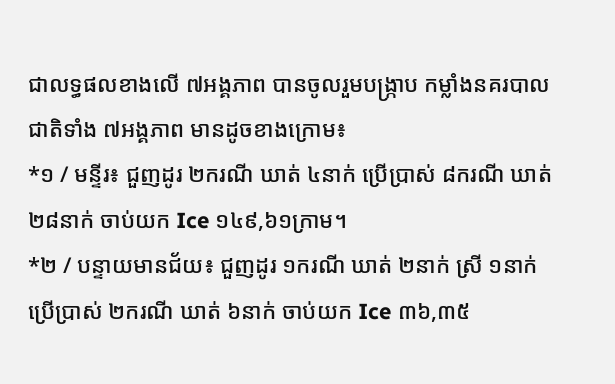ជាលទ្ធផលខាងលើ ៧អង្គភាព បានចូលរួមបង្ក្រាប កម្លាំងនគរបាលជាតិទាំង ៧អង្គភាព មានដូចខាងក្រោម៖
*១ / មន្ទីរ៖ ជួញដូរ ២ករណី ឃាត់ ៤នាក់ ប្រើប្រាស់ ៨ករណី ឃាត់ ២៨នាក់ ចាប់យក Ice ១៤៩,៦១ក្រាម។
*២ / បន្ទាយមានជ័យ៖ ជួញដូរ ១ករណី ឃាត់ ២នាក់ ស្រី ១នាក់ ប្រើប្រាស់ ២ករណី ឃាត់ ៦នាក់ ចាប់យក Ice ៣៦,៣៥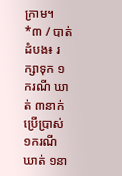ក្រាម។
*៣ / បាត់ដំបង៖ រក្សាទុក ១ករណី ឃាត់ ៣នាក់ ប្រើប្រាស់ ១ករណី ឃាត់ ១នា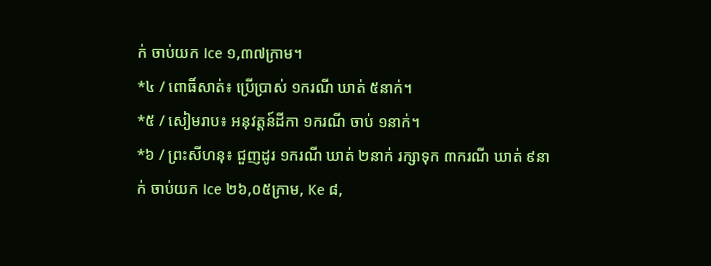ក់ ចាប់យក Ice ១,៣៧ក្រាម។
*៤ / ពោធិ៍សាត់៖ ប្រើប្រាស់ ១ករណី ឃាត់ ៥នាក់។
*៥ / សៀមរាប៖ អនុវត្តន៍ដីកា ១ករណី ចាប់ ១នាក់។
*៦ / ព្រះសីហនុ៖ ជួញដូរ ១ករណី ឃាត់ ២នាក់ រក្សាទុក ៣ករណី ឃាត់ ៩នាក់ ចាប់យក Ice ២៦,០៥ក្រាម, Ke ៨,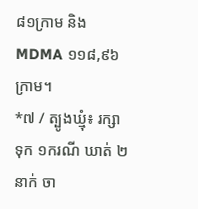៨១ក្រាម និង MDMA ១១៨,៩៦ក្រាម។
*៧ / ត្បូងឃ្មុំ៖ រក្សាទុក ១ករណី ឃាត់ ២នាក់ ចា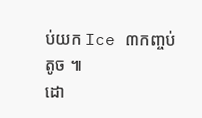ប់យក Ice ៣កញ្ចប់តូច ៕
ដោ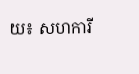យ៖ សហការី